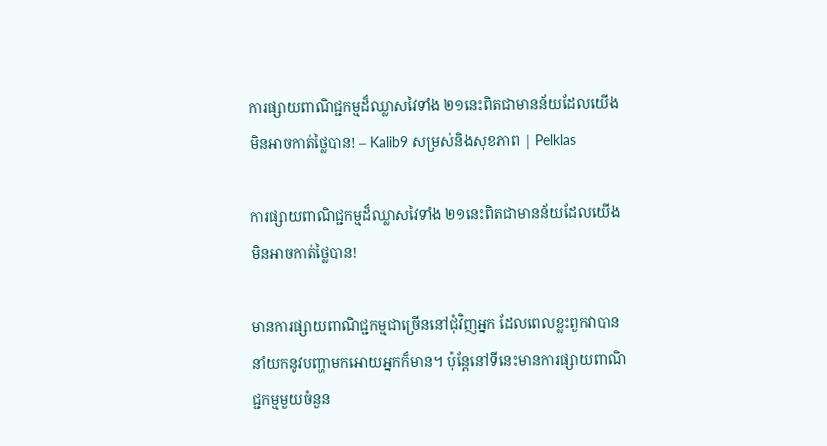ការផ្សាយពាណិជ្ជកម្មដ៏ឈ្លាសវៃទាំង ២១នេះពិតជាមានន័យដែលយើងមិនអាចកាត់ថ្លៃបាន! – Kalib9 សម្រស់និងសុខភាព | Pelklas

ការផ្សាយពាណិជ្ជកម្មដ៏ឈ្លាសវៃទាំង ២១នេះពិតជាមានន័យដែលយើងមិនអាចកាត់ថ្លៃបាន!

មានការផ្សាយពាណិជ្ជកម្មជាច្រើននៅជុំវិញអ្នក ដែលពេលខ្លះពួកវាបាននាំយកនូវបញ្ហាមកអោយអ្នកក៏មាន។ ប៉ុន្តែនៅទីនេះមានការផ្សាយពាណិជ្ជកម្មមួយចំនួន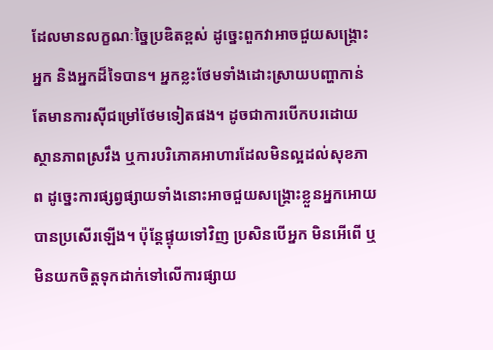ដែលមានលក្ខណៈច្នៃប្រឌិតខ្ពស់ ដូច្នេះពួកវាអាចជួយសង្គ្រោះអ្នក និងអ្នកដ៏ទៃបាន។ អ្នកខ្លះថែមទាំងដោះស្រាយបញ្ហាកាន់តែមានការស៊ីជម្រៅថែមទៀតផង។ ដូចជាការបើកបរដោយស្ថានភាពស្រវឹង ឬការបរិភោគអាហារដែលមិនល្អដល់សុខភាព ដូច្នេះការផ្សព្វផ្សាយទាំងនោះអាចជួយសង្គ្រោះខ្លួនអ្នកអោយបានប្រសើរឡើង។ ប៉ុន្តែផ្ទុយទៅវិញ ប្រសិនបើអ្នក មិនអើពើ ឬមិនយកចិត្តទុកដាក់ទៅលើការផ្សាយ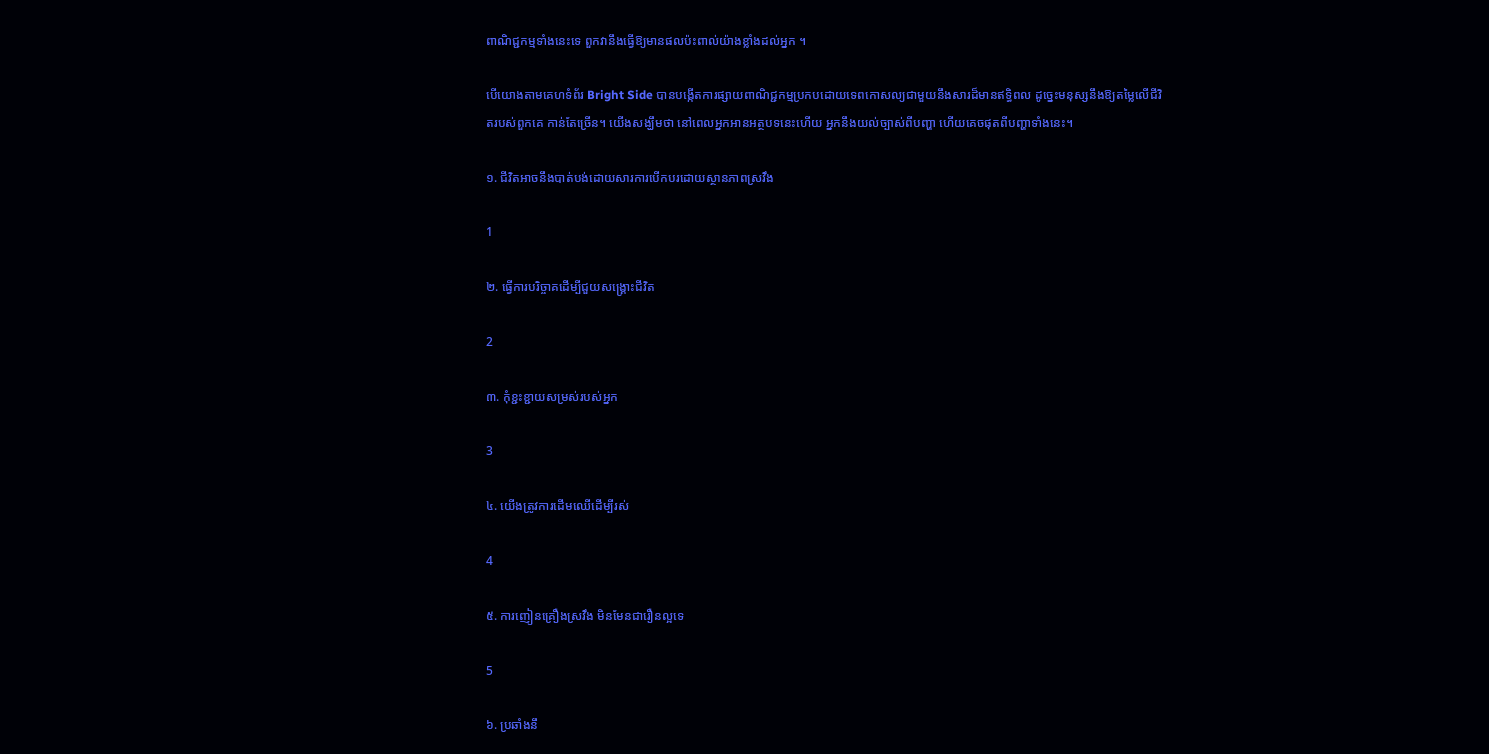ពាណិជ្ជកម្មទាំងនេះទេ ពួកវានឹងធ្វើឱ្យមានផលប៉ះពាល់យ៉ាងខ្លាំងដល់អ្នក ។

បើយោងតាមគេហទំព័រ Bright Side បានបង្កើតការផ្សាយពាណិជ្ជកម្មប្រកបដោយទេពកោសល្យជាមួយនឹងសារដ៏មានឥទ្ធិពល ដូច្នេះមនុស្សនឹងឱ្យតម្លៃលើជីវិតរបស់ពួកគេ កាន់តែច្រើន។ យើងសង្ឃឹមថា នៅពេលអ្នកអានអត្ថបទនេះហើយ អ្នកនឹងយល់ច្បាស់ពីបញ្ហា ហើយគេចផុតពីបញ្ហាទាំងនេះ។

១. ជីវិតអាចនឹងបាត់បង់ដោយសារការបើកបរដោយស្ថានភាពស្រវឹង

1

២. ធ្វើការបរិច្ចាគដើម្បីជួយសង្គ្រោះជីវិត

2

៣. កុំខ្ជះខ្ជាយសម្រស់របស់អ្នក

3

៤. យើងត្រូវការដើមឈើដើម្បីរស់

4

៥. ការញៀនគ្រឿងស្រវឹង មិនមែនជារឿនល្អទេ

5

៦. ប្រឆាំងនឹ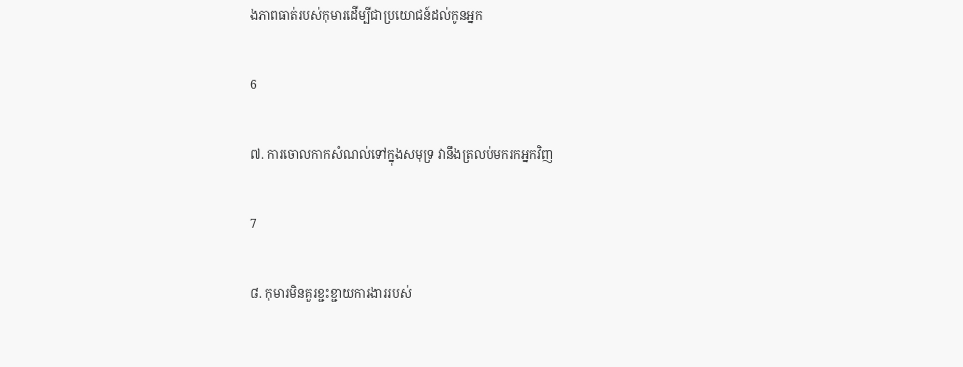ងភាពធាត់របស់កុមារដើម្បីជាប្រយោជន៍ដល់កូនអ្នក

6

៧. ការចោលកាកសំណល់ទៅក្នុងសមុទ្រ វានឹងត្រលប់មករកអ្នកវិញ

7

៨. កុមារមិនគួរខ្ជះខ្ជាយការងាររបស់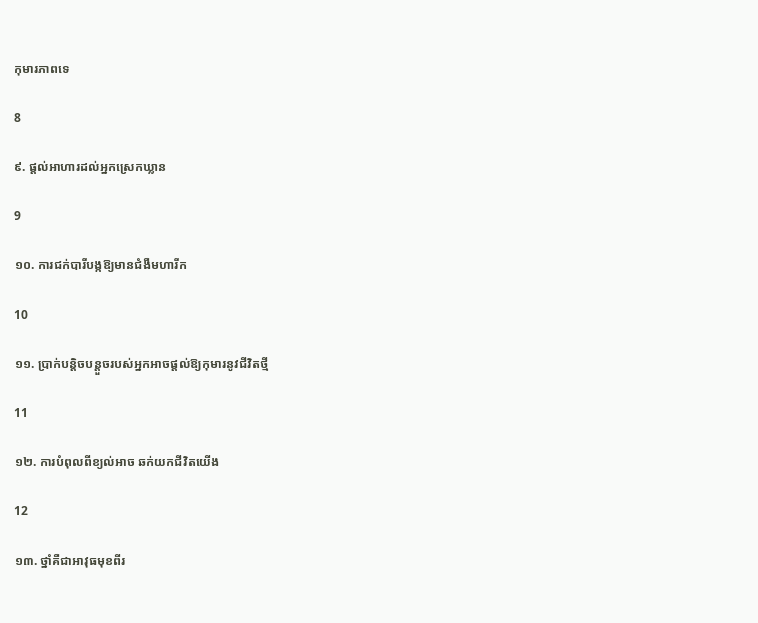កុមារភាពទេ

8

៩. ផ្តល់អាហារដល់អ្នកស្រេកឃ្លាន

9

១០. ការជក់បារីបង្កឱ្យមានជំងឺមហារីក

10

១១. ប្រាក់បន្តិចបន្តួចរបស់អ្នកអាចផ្តល់ឱ្យកុមារនូវជីវិតថ្មី

11

១២. ការបំពុលពីខ្យល់អាច ឆក់យកជីវិតយើង

12

១៣. ថ្នាំគឺជាអាវុធមុខពីរ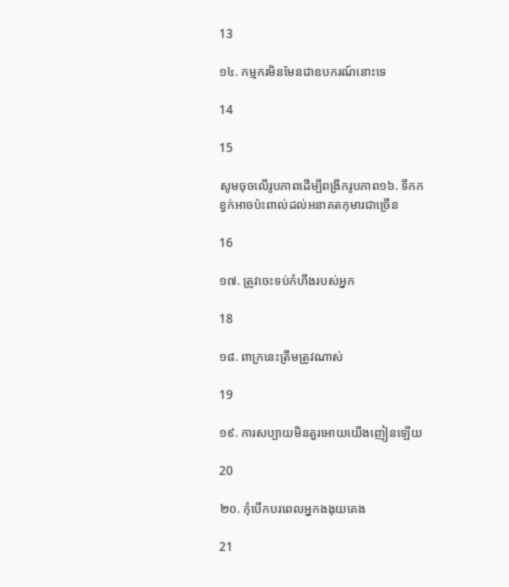13

១៤. កម្មករមិនមែនជាឧបករណ៍នោះទេ

14

15

សូមចុចលើរូបភាពដើម្បីពង្រីករូបភាព១៦. ទឹកកខ្វក់អាចប៉ះពាល់ដល់អនាគតកុមារជាច្រើន

16

១៧. ត្រូវចេះទប់កំហឹងរបស់អ្នក

18

១៨. ពាក្រនេះត្រឹមត្រូវណាស់

19

១៩. ការសប្បាយមិនគួរអោយយើងញៀនឡើយ

20

២០. កុំបើកបរពេលអ្នកងងុយគេង

21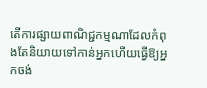តើការផ្សាយពាណិជ្ជកម្មណាដែលកំពុងតែនិយាយទៅកាន់អ្នកហើយធ្វើឱ្យអ្នកចង់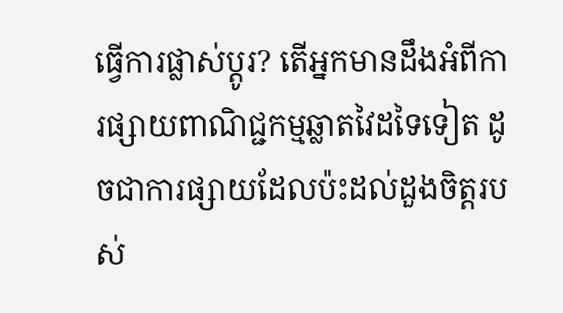ធ្វើការផ្លាស់ប្តូរ? តើអ្នកមានដឹងអំពីការផ្សាយពាណិជ្ជកម្មឆ្លាតវៃដទៃទៀត ដូចជាការផ្សាយដែលប៉ះដល់ដួងចិត្តរបស់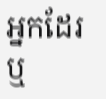អ្នកដែរ ឬ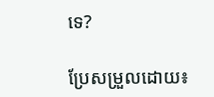ទេ?

ប្រែសម្រួលដោយ៖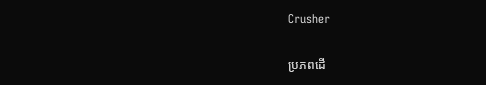Crusher

ប្រភពដើ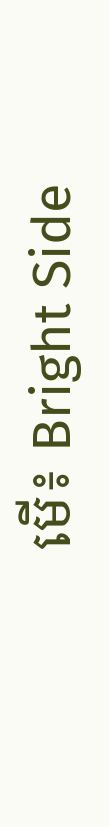មើ៖ Bright Side